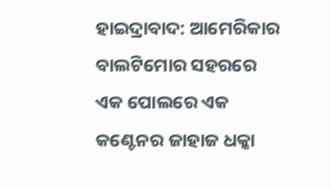ହାଇଦ୍ରାବାଦ: ଆମେରିକାର ବାଲଟିମୋର ସହରରେ ଏକ ପୋଲରେ ଏକ କଣ୍ଟେନର ଜାହାଜ ଧକ୍କା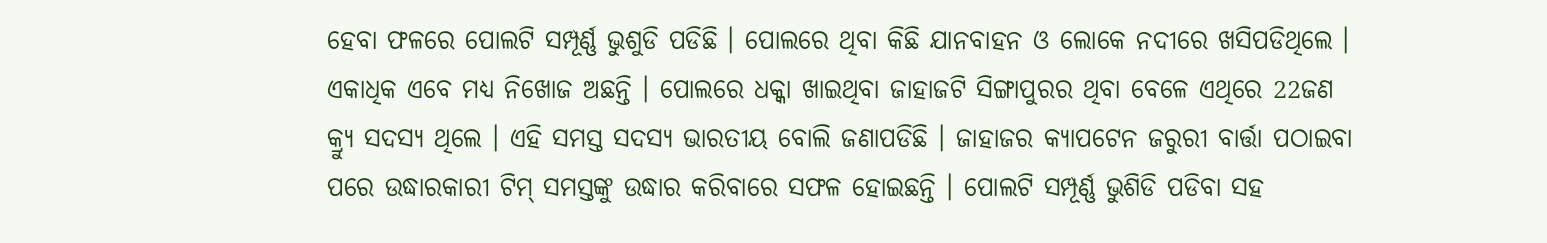ହେବା ଫଳରେ ପୋଲଟି ସମ୍ପୂର୍ଣ୍ଣ ଭୁଶୁଡି ପଡିଛି । ପୋଲରେ ଥିବା କିଛି ଯାନବାହନ ଓ ଲୋକେ ନଦୀରେ ଖସିପଡିଥିଲେ । ଏକାଧିକ ଏବେ ମଧ୍ୟ ନିଖୋଜ ଅଛନ୍ତି । ପୋଲରେ ଧକ୍କା ଖାଇଥିବା ଜାହାଜଟି ସିଙ୍ଗାପୁରର ଥିବା ବେଳେ ଏଥିରେ 22ଜଣ କ୍ର୍ୟୁ ସଦସ୍ୟ ଥିଲେ । ଏହି ସମସ୍ତ ସଦସ୍ୟ ଭାରତୀୟ ବୋଲି ଜଣାପଡିଛି । ଜାହାଜର କ୍ୟାପଟେନ ଜରୁରୀ ବାର୍ତ୍ତା ପଠାଇବା ପରେ ଉଦ୍ଧାରକାରୀ ଟିମ୍ ସମସ୍ତଙ୍କୁ ଉଦ୍ଧାର କରିବାରେ ସଫଳ ହୋଇଛନ୍ତି । ପୋଲଟି ସମ୍ପୂର୍ଣ୍ଣ ଭୁଶିଡି ପଡିବା ସହ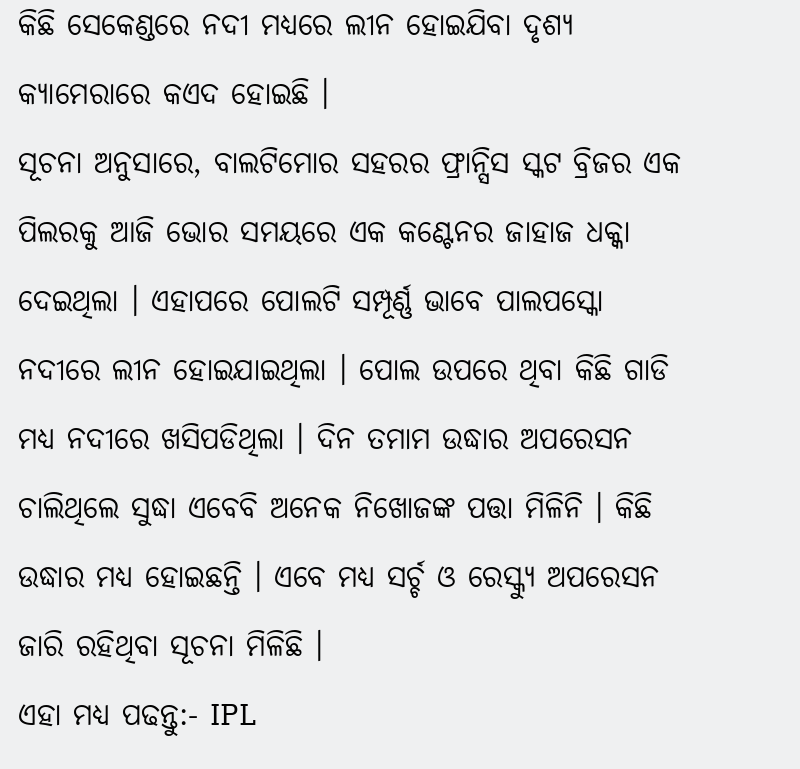କିଛି ସେକେଣ୍ଡରେ ନଦୀ ମଧ୍ୟରେ ଲୀନ ହୋଇଯିବା ଦୃଶ୍ୟ କ୍ୟାମେରାରେ କଏଦ ହୋଇଛି ।
ସୂଚନା ଅନୁସାରେ, ବାଲଟିମୋର ସହରର ଫ୍ରାନ୍ସିସ ସ୍କଟ ବ୍ରିଜର ଏକ ପିଲରକୁ ଆଜି ଭୋର ସମୟରେ ଏକ କଣ୍ଟେନର ଜାହାଜ ଧକ୍କା ଦେଇଥିଲା । ଏହାପରେ ପୋଲଟି ସମ୍ପୂର୍ଣ୍ଣ ଭାବେ ପାଲପସ୍କୋ ନଦୀରେ ଲୀନ ହୋଇଯାଇଥିଲା । ପୋଲ ଉପରେ ଥିବା କିଛି ଗାଡି ମଧ୍ୟ ନଦୀରେ ଖସିପଡିଥିଲା । ଦିନ ତମାମ ଉଦ୍ଧାର ଅପରେସନ ଚାଲିଥିଲେ ସୁଦ୍ଧା ଏବେବି ଅନେକ ନିଖୋଜଙ୍କ ପତ୍ତା ମିଳିନି । କିଛି ଉଦ୍ଧାର ମଧ୍ୟ ହୋଇଛନ୍ତି । ଏବେ ମଧ୍ୟ ସର୍ଚ୍ଚ ଓ ରେସ୍କ୍ୟୁ ଅପରେସନ ଜାରି ରହିଥିବା ସୂଚନା ମିଳିଛି ।
ଏହା ମଧ୍ୟ ପଢନ୍ତୁ:- IPL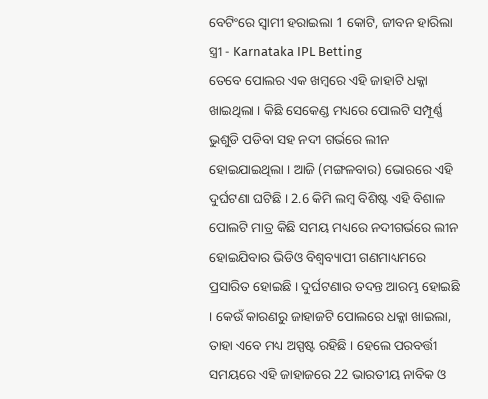ବେଟିଂରେ ସ୍ବାମୀ ହରାଇଲା 1 କୋଟି, ଜୀବନ ହାରିଲା ସ୍ତ୍ରୀ - Karnataka IPL Betting
ତେବେ ପୋଲର ଏକ ଖମ୍ବରେ ଏହି ଜାହାଟି ଧକ୍କା ଖାଇଥିଲା । କିଛି ସେକେଣ୍ଡ ମଧ୍ୟରେ ପୋଲଟି ସମ୍ପୂର୍ଣ୍ଣ ଭୁଶୁଡି ପଡିବା ସହ ନଦୀ ଗର୍ଭରେ ଲୀନ ହୋଇଯାଇଥିଲା । ଆଜି (ମଙ୍ଗଳବାର) ଭୋରରେ ଏହି ଦୁର୍ଘଟଣା ଘଟିଛି । 2.6 କିମି ଲମ୍ବ ବିଶିଷ୍ଟ ଏହି ବିଶାଳ ପୋଲଟି ମାତ୍ର କିଛି ସମୟ ମଧ୍ୟରେ ନଦୀଗର୍ଭରେ ଲୀନ ହୋଇଯିବାର ଭିଡିଓ ବିଶ୍ବବ୍ୟାପୀ ଗଣମାଧ୍ୟମରେ ପ୍ରସାରିତ ହୋଇଛି । ଦୁର୍ଘଟଣାର ତଦନ୍ତ ଆରମ୍ଭ ହୋଇଛି । କେଉଁ କାରଣରୁ ଜାହାଜଟି ପୋଲରେ ଧକ୍କା ଖାଇଲା, ତାହା ଏବେ ମଧ୍ୟ ଅସ୍ପଷ୍ଟ ରହିଛି । ହେଲେ ପରବର୍ତ୍ତୀ ସମୟରେ ଏହି ଜାହାଜରେ 22 ଭାରତୀୟ ନାବିକ ଓ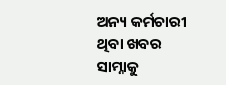ଅନ୍ୟ କର୍ମଚାରୀ ଥିବା ଖବର ସାମ୍ନାକୁ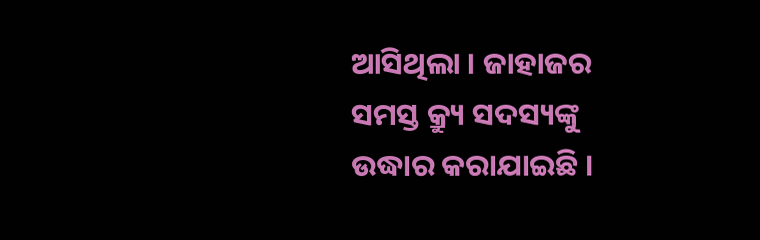ଆସିଥିଲା । ଜାହାଜର ସମସ୍ତ କ୍ର୍ୟୁ ସଦସ୍ୟଙ୍କୁ ଉଦ୍ଧାର କରାଯାଇଛି ।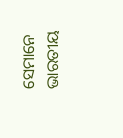ସେମାନେ ଭାରତୀୟ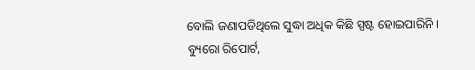ବୋଲି ଜଣାପଡିଥିଲେ ସୁଦ୍ଧା ଅଧିକ କିଛି ସ୍ପଷ୍ଟ ହୋଇପାରିନି ।
ବ୍ୟୁରୋ ରିପୋର୍ଟ,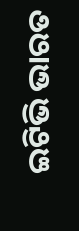ଇଟିଭି ଭାରତ